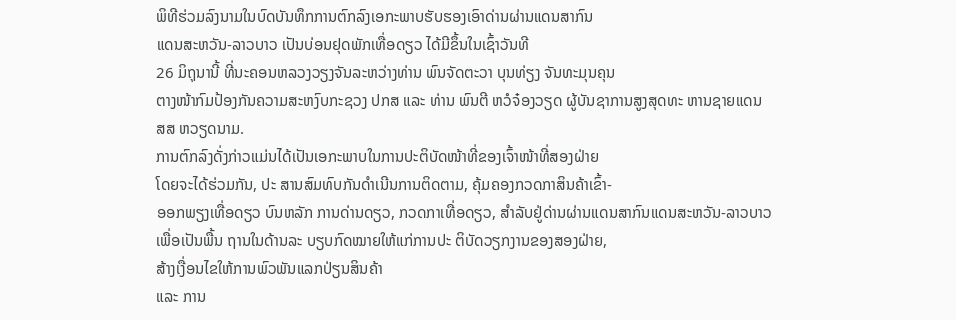ພິທີຮ່ວມລົງນາມໃນບົດບັນທຶກການຕົກລົງເອກະພາບຮັບຮອງເອົາດ່ານຜ່ານແດນສາກົນ
ແດນສະຫວັນ-ລາວບາວ ເປັນບ່ອນຢຸດພັກເທື່ອດຽວ ໄດ້ມີຂຶ້ນໃນເຊົ້າວັນທີ
26 ມິຖຸນານີ້ ທີ່ນະຄອນຫລວງວຽງຈັນລະຫວ່າງທ່ານ ພົນຈັດຕະວາ ບຸນທ່ຽງ ຈັນທະມຸນຄຸນ
ຕາງໜ້າກົມປ້ອງກັນຄວາມສະຫງົບກະຊວງ ປກສ ແລະ ທ່ານ ພົນຕີ ຫວໍຈ໋ອງວຽດ ຜູ້ບັນຊາການສູງສຸດທະ ຫານຊາຍແດນ
ສສ ຫວຽດນາມ.
ການຕົກລົງດັ່ງກ່າວແມ່ນໄດ້ເປັນເອກະພາບໃນການປະຕິບັດໜ້າທີ່ຂອງເຈົ້າໜ້າທີ່ສອງຝ່າຍ
ໂດຍຈະໄດ້ຮ່ວມກັນ, ປະ ສານສົມທົບກັນດຳເນີນການຕິດຕາມ, ຄຸ້ມຄອງກວດກາສິນຄ້າເຂົ້າ-
ອອກພຽງເທື່ອດຽວ ບົນຫລັກ ການດ່ານດຽວ, ກວດກາເທື່ອດຽວ, ສຳລັບຢູ່ດ່ານຜ່ານແດນສາກົນແດນສະຫວັນ-ລາວບາວ
ເພື່ອເປັນພື້ນ ຖານໃນດ້ານລະ ບຽບກົດໝາຍໃຫ້ແກ່ການປະ ຕິບັດວຽກງານຂອງສອງຝ່າຍ,
ສ້າງເງື່ອນໄຂໃຫ້ການພົວພັນແລກປ່ຽນສິນຄ້າ
ແລະ ການ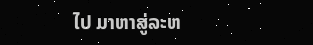ໄປ ມາຫາສູ່ລະຫ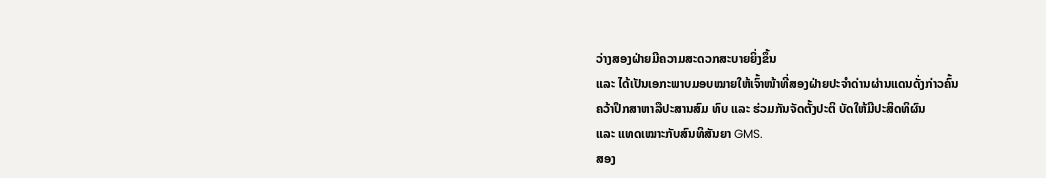ວ່າງສອງຝ່າຍມີຄວາມສະດວກສະບາຍຍິ່ງຂຶ້ນ
ແລະ ໄດ້ເປັນເອກະພາບມອບໝາຍໃຫ້ເຈົ້າໜ້າທີ່ສອງຝ່າຍປະຈຳດ່ານຜ່ານແດນດັ່ງກ່າວຄົ້ນ
ຄວ້າປຶກສາຫາລືປະສານສົມ ທົບ ແລະ ຮ່ວມກັນຈັດຕັ້ງປະຕິ ບັດໃຫ້ມີປະສິດທິຜົນ
ແລະ ແທດເໝາະກັບສົນທິສັນຍາ GMS.
ສອງ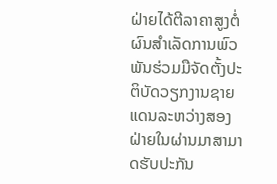ຝ່າຍໄດ້ຕີລາຄາສູງຕໍ່ຜົນສຳເລັດການພົວພັນຮ່ວມມືຈັດຕັ້ງປະຕິບັດວຽກງານຊາຍແດນລະຫວ່າງສອງຝ່າຍໃນຜ່ານມາສາມາດຮັບປະກັນ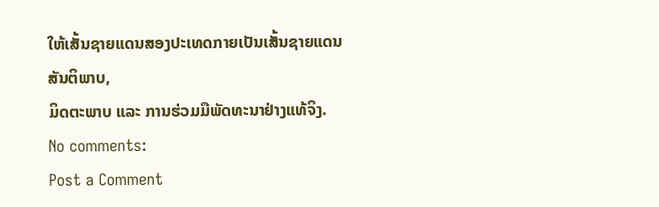ໃຫ້ເສັ້ນຊາຍແດນສອງປະເທດກາຍເປັນເສັ້ນຊາຍແດນສັນຕິພາບ,
ມິດຕະພາບ ແລະ ການຮ່ວມມືພັດທະນາຢ່າງແທ້ຈິງ.
No comments:
Post a Comment